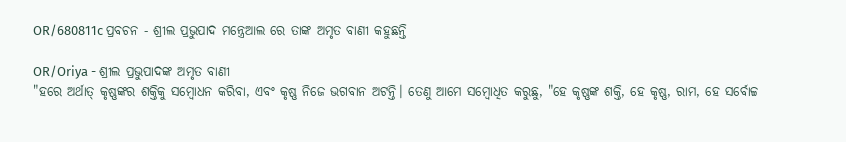OR/680811c ପ୍ରବଚନ - ଶ୍ରୀଲ ପ୍ରଭୁପାଦ ମନ୍ତ୍ରେଆଲ ରେ ତାଙ୍କ ଅମୃତ ବାଣୀ କହୁଛନ୍ତି

OR/Oriya - ଶ୍ରୀଲ ପ୍ରଭୁପାଦଙ୍କ ଅମୃତ ବାଣୀ
"ହରେ ଅର୍ଥାତ୍ କୃଷ୍ଣଙ୍କର ଶକ୍ତିକୁ ସମ୍ବୋଧନ କରିବା, ଏବଂ କୃଷ୍ଣ ନିଜେ ଭଗବାନ ଅଟନ୍ତି। ତେଣୁ ଆମେ ସମ୍ବୋଧିତ କରୁଛୁ, "ହେ କୃଷ୍ଣଙ୍କ ଶକ୍ତି, ହେ କୃଷ୍ଣ, ରାମ, ହେ ସର୍ବୋଚ୍ଚ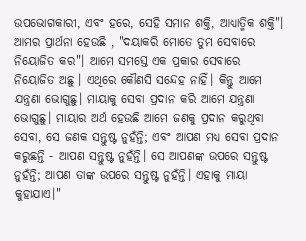ଉପଭୋଗକାରୀ, ଏବଂ ହରେ, ସେହି ସମାନ ଶକ୍ତି, ଆଧ୍ୟାତ୍ମିକ ଶକ୍ତି"। ଆମର ପ୍ରାର୍ଥନା ହେଉଛି , "ଦୟାକରି ମୋତେ ତୁମ ସେବାରେ ନିୟୋଜିତ କର"। ଆମେ ସମସ୍ତେ ଏକ ପ୍ରକାର ସେବାରେ ନିୟୋଜିତ ଅଛୁ । ଏଥିରେ କୌଣସି ସନ୍ଦେହ ନାହିଁ। କିନ୍ତୁ ଆମେ ଯନ୍ତ୍ରଣା ଭୋଗୁଛୁ। ମାୟାକୁ ସେବା ପ୍ରଦାନ କରି ଆମେ ଯନ୍ତ୍ରଣା ଭୋଗୁଛୁ। ମାୟାର ଅର୍ଥ ହେଉଛି ଆମେ ଜଣକୁ ପ୍ରଦାନ କରୁଥିବା ସେବା, ସେ ଜଣକ ସନ୍ତୁଷ୍ଟ ନୁହଁନ୍ତି; ଏବଂ ଆପଣ ମଧ୍ୟ ସେବା ପ୍ରଦାନ କରୁଛନ୍ତି - ଆପଣ ସନ୍ତୁଷ୍ଟ ନୁହଁନ୍ତି। ସେ ଆପଣଙ୍କ ଉପରେ ସନ୍ତୁଷ୍ଟ ନୁହଁନ୍ତି; ଆପଣ ତାଙ୍କ ଉପରେ ସନ୍ତୁଷ୍ଟ ନୁହଁନ୍ତି। ଏହାକୁ ମାୟା କୁହାଯାଏ।"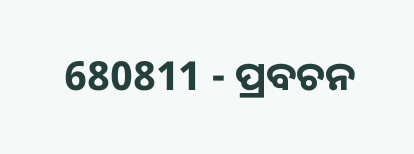680811 - ପ୍ରବଚନ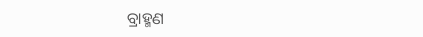ବ୍ରାହ୍ମଣ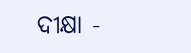ଦୀକ୍ଷା -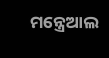ମନ୍ତ୍ରେଆଲ